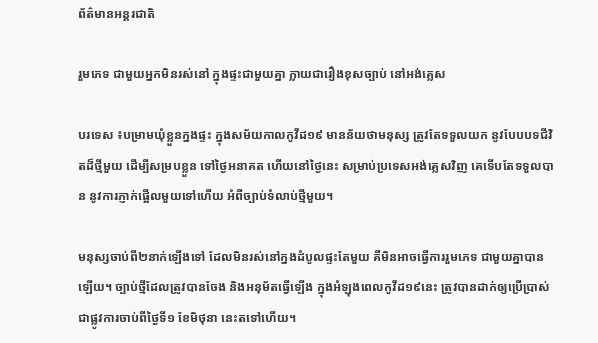ព័ត៌មានអន្តរជាតិ

រួមភេទ ជាមួយអ្នកមិនរស់នៅ ក្នុងផ្ទះជាមួយគ្នា ក្លាយជារឿងខុសច្បាប់ នៅអង់គ្លេស

បរទេស ៖បម្រាមឃុំខ្លួនក្នងផ្ទះ ក្នុងសម័យកាលកូវីដ១៩ មានន័យថាមនុស្ស ត្រូវតែទទួលយក នូវបែបបទជីវិតដ៏ថ្មីមួយ ដើម្បីសម្របខ្លួន ទៅថ្ងៃអនាគត ហើយនៅថ្ងៃនេះ សម្រាប់ប្រទេសអង់គ្លេសវិញ គេទើបតែទទួលបាន នូវការភ្ញាក់ផ្អើលមួយទៅហើយ អំពីច្បាប់ទំលាប់ថ្មីមួយ។

មនុស្សចាប់ពី២នាក់ឡើងទៅ ដែលមិនរស់នៅក្នងដំបូលផ្ទះតែមួយ គឺមិនអាចធ្វើការរួមភេទ ជាមួយគ្នាបានឡើយ។ ច្បាប់ថ្មីដែលត្រូវបានចែង និងអនុម័តធ្វើឡើង ក្នុងអំឡុងពេលកូវីដ១៩នេះ ត្រូវបានដាក់ឲ្យប្រើប្រាស់ ជាផ្លូវការចាប់ពីថ្ងៃទី១ ខែមិថុនា នេះតទៅហើយ។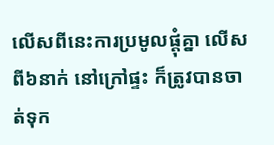លើសពីនេះការប្រមូលផ្តុំគ្នា លើសពី៦នាក់ នៅក្រៅផ្ទះ ក៏ត្រូវបានចាត់ទុក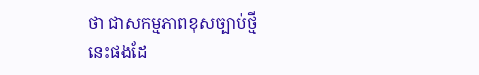ថា ជាសកម្មភាពខុសច្បាប់ថ្មី នេះផងដែ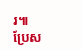រ៕
ប្រែស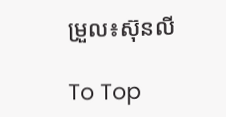ម្រួល៖ស៊ុនលី

To Top